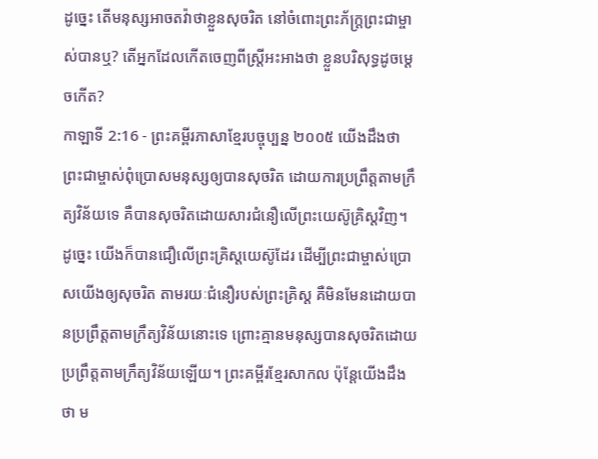ដូច្នេះ តើមនុស្សអាចតវ៉ាថាខ្លួនសុចរិត នៅចំពោះព្រះភ័ក្ត្រព្រះជាម្ចាស់បានឬ? តើអ្នកដែលកើតចេញពីស្ត្រីអះអាងថា ខ្លួនបរិសុទ្ធដូចម្ដេចកើត?
កាឡាទី 2:16 - ព្រះគម្ពីរភាសាខ្មែរបច្ចុប្បន្ន ២០០៥ យើងដឹងថា ព្រះជាម្ចាស់ពុំប្រោសមនុស្សឲ្យបានសុចរិត ដោយការប្រព្រឹត្តតាមក្រឹត្យវិន័យទេ គឺបានសុចរិតដោយសារជំនឿលើព្រះយេស៊ូគ្រិស្តវិញ។ ដូច្នេះ យើងក៏បានជឿលើព្រះគ្រិស្តយេស៊ូដែរ ដើម្បីព្រះជាម្ចាស់ប្រោសយើងឲ្យសុចរិត តាមរយៈជំនឿរបស់ព្រះគ្រិស្ត គឺមិនមែនដោយបានប្រព្រឹត្តតាមក្រឹត្យវិន័យនោះទេ ព្រោះគ្មានមនុស្សបានសុចរិតដោយប្រព្រឹត្តតាមក្រឹត្យវិន័យឡើយ។ ព្រះគម្ពីរខ្មែរសាកល ប៉ុន្តែយើងដឹងថា ម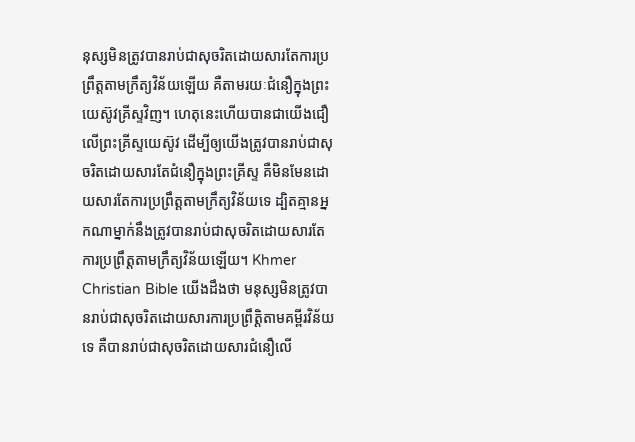នុស្សមិនត្រូវបានរាប់ជាសុចរិតដោយសារតែការប្រព្រឹត្តតាមក្រឹត្យវិន័យឡើយ គឺតាមរយៈជំនឿក្នុងព្រះយេស៊ូវគ្រីស្ទវិញ។ ហេតុនេះហើយបានជាយើងជឿលើព្រះគ្រីស្ទយេស៊ូវ ដើម្បីឲ្យយើងត្រូវបានរាប់ជាសុចរិតដោយសារតែជំនឿក្នុងព្រះគ្រីស្ទ គឺមិនមែនដោយសារតែការប្រព្រឹត្តតាមក្រឹត្យវិន័យទេ ដ្បិតគ្មានអ្នកណាម្នាក់នឹងត្រូវបានរាប់ជាសុចរិតដោយសារតែការប្រព្រឹត្តតាមក្រឹត្យវិន័យឡើយ។ Khmer Christian Bible យើងដឹងថា មនុស្សមិនត្រូវបានរាប់ជាសុចរិតដោយសារការប្រព្រឹត្តិតាមគម្ពីរវិន័យទេ គឺបានរាប់ជាសុចរិតដោយសារជំនឿលើ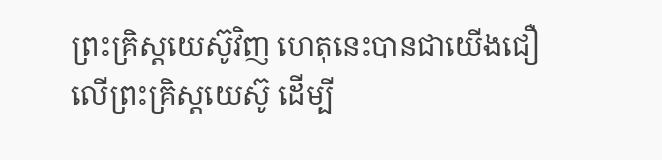ព្រះគ្រិស្ដយេស៊ូវិញ ហេតុនេះបានជាយើងជឿលើព្រះគ្រិស្ដយេស៊ូ ដើម្បី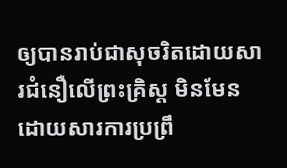ឲ្យបានរាប់ជាសុចរិតដោយសារជំនឿលើព្រះគ្រិស្ដ មិនមែនដោយសារការប្រព្រឹ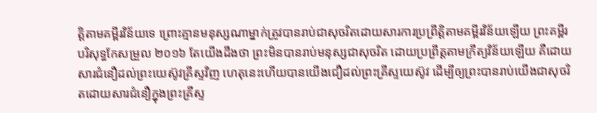ត្តិតាមគម្ពីរវិន័យទេ ព្រោះគ្មានមនុស្សណាម្នាក់ត្រូវបានរាប់ជាសុចរិតដោយសារការប្រព្រឹត្តិតាមគម្ពីរវិន័យឡើយ ព្រះគម្ពីរបរិសុទ្ធកែសម្រួល ២០១៦ តែយើងដឹងថា ព្រះមិនបានរាប់មនុស្សជាសុចរិត ដោយប្រព្រឹត្តតាមក្រឹត្យវិន័យឡើយ គឺដោយសារជំនឿដល់ព្រះយេស៊ូវគ្រីស្ទវិញ ហេតុនេះហើយបានយើងជឿដល់ព្រះគ្រីស្ទយេស៊ូវ ដើម្បីឲ្យព្រះបានរាប់យើងជាសុចរិតដោយសារជំនឿក្នុងព្រះគ្រីស្ទ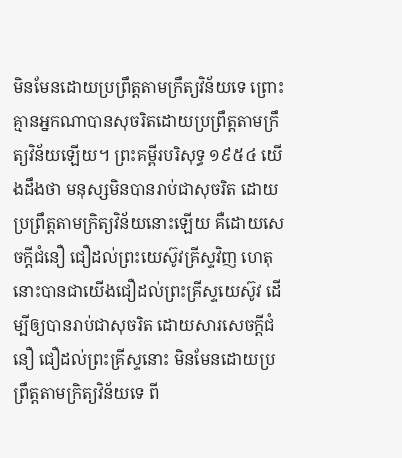មិនមែនដោយប្រព្រឹត្តតាមក្រឹត្យវិន័យទេ ព្រោះគ្មានអ្នកណាបានសុចរិតដោយប្រព្រឹត្តតាមក្រឹត្យវិន័យឡើយ។ ព្រះគម្ពីរបរិសុទ្ធ ១៩៥៤ យើងដឹងថា មនុស្សមិនបានរាប់ជាសុចរិត ដោយប្រព្រឹត្តតាមក្រិត្យវិន័យនោះឡើយ គឺដោយសេចក្ដីជំនឿ ជឿដល់ព្រះយេស៊ូវគ្រីស្ទវិញ ហេតុនោះបានជាយើងជឿដល់ព្រះគ្រីស្ទយេស៊ូវ ដើម្បីឲ្យបានរាប់ជាសុចរិត ដោយសារសេចក្ដីជំនឿ ជឿដល់ព្រះគ្រីស្ទនោះ មិនមែនដោយប្រព្រឹត្តតាមក្រិត្យវិន័យទេ ពី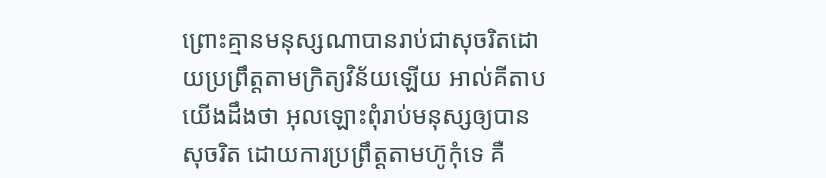ព្រោះគ្មានមនុស្សណាបានរាប់ជាសុចរិតដោយប្រព្រឹត្តតាមក្រិត្យវិន័យឡើយ អាល់គីតាប យើងដឹងថា អុលឡោះពុំរាប់មនុស្សឲ្យបានសុចរិត ដោយការប្រព្រឹត្ដតាមហ៊ូកុំទេ គឺ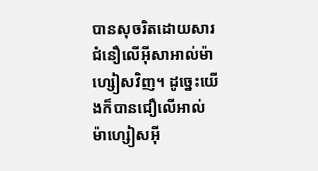បានសុចរិតដោយសារជំនឿលើអ៊ីសាអាល់ម៉ាហ្សៀសវិញ។ ដូច្នេះយើងក៏បានជឿលើអាល់ម៉ាហ្សៀសអ៊ី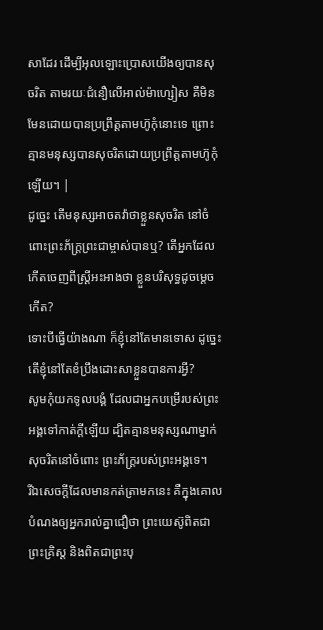សាដែរ ដើម្បីអុលឡោះប្រោសយើងឲ្យបានសុចរិត តាមរយៈជំនឿលើអាល់ម៉ាហ្សៀស គឺមិនមែនដោយបានប្រព្រឹត្ដតាមហ៊ូកុំនោះទេ ព្រោះគ្មានមនុស្សបានសុចរិតដោយប្រព្រឹត្ដតាមហ៊ូកុំឡើយ។ |
ដូច្នេះ តើមនុស្សអាចតវ៉ាថាខ្លួនសុចរិត នៅចំពោះព្រះភ័ក្ត្រព្រះជាម្ចាស់បានឬ? តើអ្នកដែលកើតចេញពីស្ត្រីអះអាងថា ខ្លួនបរិសុទ្ធដូចម្ដេចកើត?
ទោះបីធ្វើយ៉ាងណា ក៏ខ្ញុំនៅតែមានទោស ដូច្នេះ តើខ្ញុំនៅតែខំប្រឹងដោះសាខ្លួនបានការអ្វី?
សូមកុំយកទូលបង្គំ ដែលជាអ្នកបម្រើរបស់ព្រះអង្គទៅកាត់ក្ដីឡើយ ដ្បិតគ្មានមនុស្សណាម្នាក់សុចរិតនៅចំពោះ ព្រះភ័ក្ត្ររបស់ព្រះអង្គទេ។
រីឯសេចក្ដីដែលមានកត់ត្រាមកនេះ គឺក្នុងគោលបំណងឲ្យអ្នករាល់គ្នាជឿថា ព្រះយេស៊ូពិតជាព្រះគ្រិស្ត និងពិតជាព្រះបុ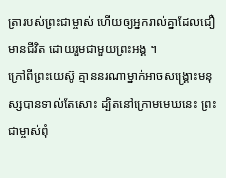ត្រារបស់ព្រះជាម្ចាស់ ហើយឲ្យអ្នករាល់គ្នាដែលជឿមានជីវិត ដោយរួមជាមួយព្រះអង្គ ។
ក្រៅពីព្រះយេស៊ូ គ្មាននរណាម្នាក់អាចសង្គ្រោះមនុស្សបានទាល់តែសោះ ដ្បិតនៅក្រោមមេឃនេះ ព្រះជាម្ចាស់ពុំ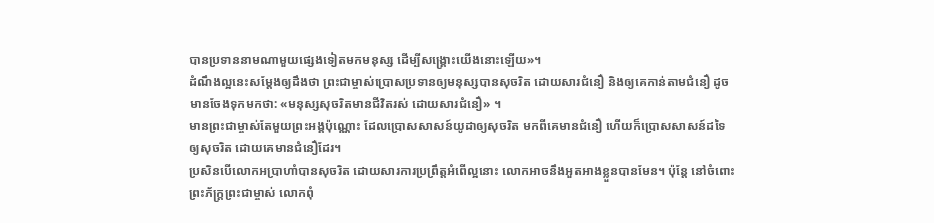បានប្រទាននាមណាមួយផ្សេងទៀតមកមនុស្ស ដើម្បីសង្គ្រោះយើងនោះឡើយ»។
ដំណឹងល្អនេះសម្តែងឲ្យដឹងថា ព្រះជាម្ចាស់ប្រោសប្រទានឲ្យមនុស្សបានសុចរិត ដោយសារជំនឿ និងឲ្យគេកាន់តាមជំនឿ ដូចមានចែងទុកមកថា: «មនុស្សសុចរិតមានជីវិតរស់ ដោយសារជំនឿ» ។
មានព្រះជាម្ចាស់តែមួយព្រះអង្គប៉ុណ្ណោះ ដែលប្រោសសាសន៍យូដាឲ្យសុចរិត មកពីគេមានជំនឿ ហើយក៏ប្រោសសាសន៍ដទៃឲ្យសុចរិត ដោយគេមានជំនឿដែរ។
ប្រសិនបើលោកអប្រាហាំបានសុចរិត ដោយសារការប្រព្រឹត្តអំពើល្អនោះ លោកអាចនឹងអួតអាងខ្លួនបានមែន។ ប៉ុន្តែ នៅចំពោះព្រះភ័ក្ត្រព្រះជាម្ចាស់ លោកពុំ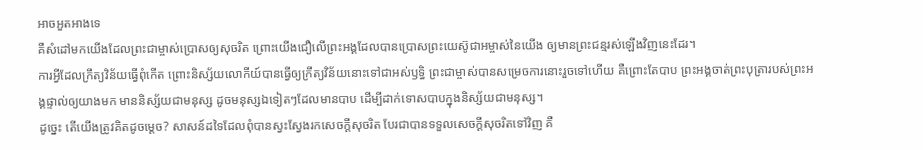អាចអួតអាងទេ
គឺសំដៅមកយើងដែលព្រះជាម្ចាស់ប្រោសឲ្យសុចរិត ព្រោះយើងជឿលើព្រះអង្គដែលបានប្រោសព្រះយេស៊ូជាអម្ចាស់នៃយើង ឲ្យមានព្រះជន្មរស់ឡើងវិញនេះដែរ។
ការអ្វីដែលក្រឹត្យវិន័យធ្វើពុំកើត ព្រោះនិស្ស័យលោកីយ៍បានធ្វើឲ្យក្រឹត្យវិន័យនោះទៅជាអស់ឫទ្ធិ ព្រះជាម្ចាស់បានសម្រេចការនោះរួចទៅហើយ គឺព្រោះតែបាប ព្រះអង្គចាត់ព្រះបុត្រារបស់ព្រះអង្គផ្ទាល់ឲ្យយាងមក មាននិស្ស័យជាមនុស្ស ដូចមនុស្សឯទៀតៗដែលមានបាប ដើម្បីដាក់ទោសបាបក្នុងនិស្ស័យជាមនុស្ស។
ដូច្នេះ តើយើងត្រូវគិតដូចម្ដេច? សាសន៍ដទៃដែលពុំបានស្វះស្វែងរកសេចក្ដីសុចរិត បែរជាបានទទួលសេចក្ដីសុចរិតទៅវិញ គឺ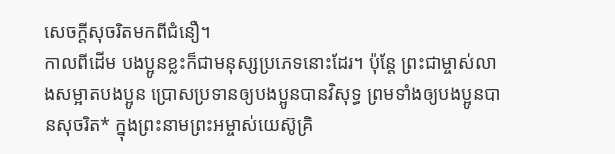សេចក្ដីសុចរិតមកពីជំនឿ។
កាលពីដើម បងប្អូនខ្លះក៏ជាមនុស្សប្រភេទនោះដែរ។ ប៉ុន្តែ ព្រះជាម្ចាស់លាងសម្អាតបងប្អូន ប្រោសប្រទានឲ្យបងប្អូនបានវិសុទ្ធ ព្រមទាំងឲ្យបងប្អូនបានសុចរិត* ក្នុងព្រះនាមព្រះអម្ចាស់យេស៊ូគ្រិ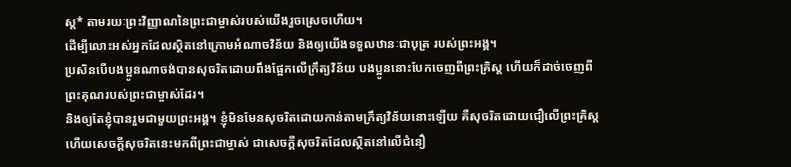ស្ត* តាមរយៈព្រះវិញ្ញាណនៃព្រះជាម្ចាស់របស់យើងរួចស្រេចហើយ។
ដើម្បីលោះអស់អ្នកដែលស្ថិតនៅក្រោមអំណាចវិន័យ និងឲ្យយើងទទួលឋានៈជាបុត្រ របស់ព្រះអង្គ។
ប្រសិនបើបងប្អូនណាចង់បានសុចរិតដោយពឹងផ្អែកលើក្រឹត្យវិន័យ បងប្អូននោះបែកចេញពីព្រះគ្រិស្ត ហើយក៏ដាច់ចេញពីព្រះគុណរបស់ព្រះជាម្ចាស់ដែរ។
និងឲ្យតែខ្ញុំបានរួមជាមួយព្រះអង្គ។ ខ្ញុំមិនមែនសុចរិតដោយកាន់តាមក្រឹត្យវិន័យនោះឡើយ គឺសុចរិតដោយជឿលើព្រះគ្រិស្ត ហើយសេចក្ដីសុចរិតនេះមកពីព្រះជាម្ចាស់ ជាសេចក្ដីសុចរិតដែលស្ថិតនៅលើជំនឿ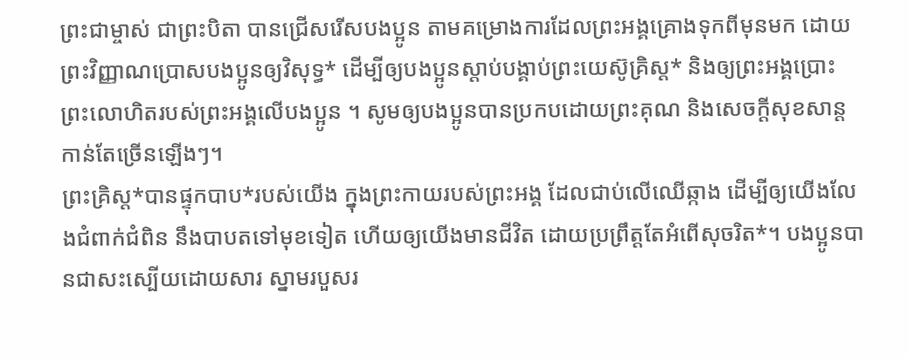ព្រះជាម្ចាស់ ជាព្រះបិតា បានជ្រើសរើសបងប្អូន តាមគម្រោងការដែលព្រះអង្គគ្រោងទុកពីមុនមក ដោយព្រះវិញ្ញាណប្រោសបងប្អូនឲ្យវិសុទ្ធ* ដើម្បីឲ្យបងប្អូនស្ដាប់បង្គាប់ព្រះយេស៊ូគ្រិស្ត* និងឲ្យព្រះអង្គប្រោះព្រះលោហិតរបស់ព្រះអង្គលើបងប្អូន ។ សូមឲ្យបងប្អូនបានប្រកបដោយព្រះគុណ និងសេចក្ដីសុខសាន្តកាន់តែច្រើនឡើងៗ។
ព្រះគ្រិស្ត*បានផ្ទុកបាប*របស់យើង ក្នុងព្រះកាយរបស់ព្រះអង្គ ដែលជាប់លើឈើឆ្កាង ដើម្បីឲ្យយើងលែងជំពាក់ជំពិន នឹងបាបតទៅមុខទៀត ហើយឲ្យយើងមានជីវិត ដោយប្រព្រឹត្តតែអំពើសុចរិត*។ បងប្អូនបានជាសះស្បើយដោយសារ ស្នាមរបួសរ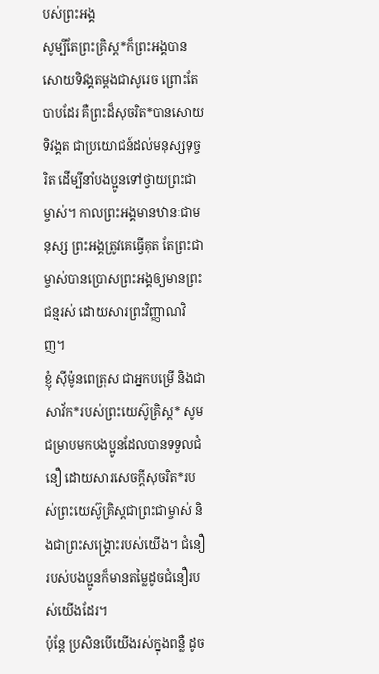បស់ព្រះអង្គ
សូម្បីតែព្រះគ្រិស្ត*ក៏ព្រះអង្គបានសោយទិវង្គតម្ដងជាសូរេច ព្រោះតែបាបដែរ គឺព្រះដ៏សុចរិត*បានសោយទិវង្គត ជាប្រយោជន៍ដល់មនុស្សទុច្ចរិត ដើម្បីនាំបងប្អូនទៅថ្វាយព្រះជាម្ចាស់។ កាលព្រះអង្គមានឋានៈជាមនុស្ស ព្រះអង្គត្រូវគេធ្វើគុត តែព្រះជាម្ចាស់បានប្រោសព្រះអង្គឲ្យមានព្រះជន្មរស់ ដោយសារព្រះវិញ្ញាណវិញ។
ខ្ញុំ ស៊ីម៉ូនពេត្រុស ជាអ្នកបម្រើ និងជាសាវ័ក*របស់ព្រះយេស៊ូគ្រិស្ត* សូមជម្រាបមកបងប្អូនដែលបានទទួលជំនឿ ដោយសារសេចក្ដីសុចរិត*របស់ព្រះយេស៊ូគ្រិស្តជាព្រះជាម្ចាស់ និងជាព្រះសង្គ្រោះរបស់យើង។ ជំនឿរបស់បងប្អូនក៏មានតម្លៃដូចជំនឿរបស់យើងដែរ។
ប៉ុន្តែ ប្រសិនបើយើងរស់ក្នុងពន្លឺ ដូច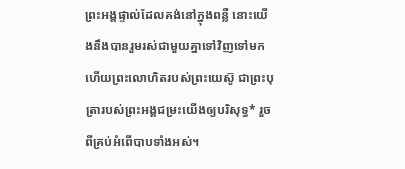ព្រះអង្គផ្ទាល់ដែលគង់នៅក្នុងពន្លឺ នោះយើងនឹងបានរួមរស់ជាមួយគ្នាទៅវិញទៅមក ហើយព្រះលោហិតរបស់ព្រះយេស៊ូ ជាព្រះបុត្រារបស់ព្រះអង្គជម្រះយើងឲ្យបរិសុទ្ធ* រួចពីគ្រប់អំពើបាបទាំងអស់។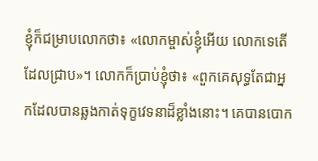ខ្ញុំក៏ជម្រាបលោកថា៖ «លោកម្ចាស់ខ្ញុំអើយ លោកទេតើដែលជ្រាប»។ លោកក៏ប្រាប់ខ្ញុំថា៖ «ពួកគេសុទ្ធតែជាអ្នកដែលបានឆ្លងកាត់ទុក្ខវេទនាដ៏ខ្លាំងនោះ។ គេបានបោក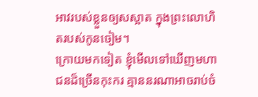អាវរបស់ខ្លួនឲ្យសស្អាត ក្នុងព្រះលោហិតរបស់កូនចៀម។
ក្រោយមកទៀត ខ្ញុំមើលទៅឃើញមហាជនដ៏ច្រើនកុះករ គ្មាននរណាអាចរាប់ចំ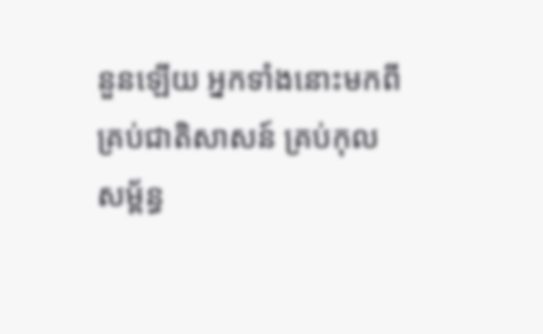នួនឡើយ អ្នកទាំងនោះមកពីគ្រប់ជាតិសាសន៍ គ្រប់កុលសម្ព័ន្ធ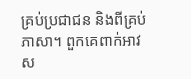គ្រប់ប្រជាជន និងពីគ្រប់ភាសា។ ពួកគេពាក់អាវស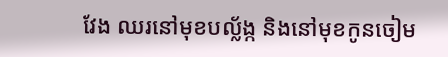វែង ឈរនៅមុខបល្ល័ង្ក និងនៅមុខកូនចៀម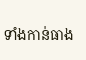ទាំងកាន់ធាង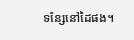ទន្សែនៅដៃផង។